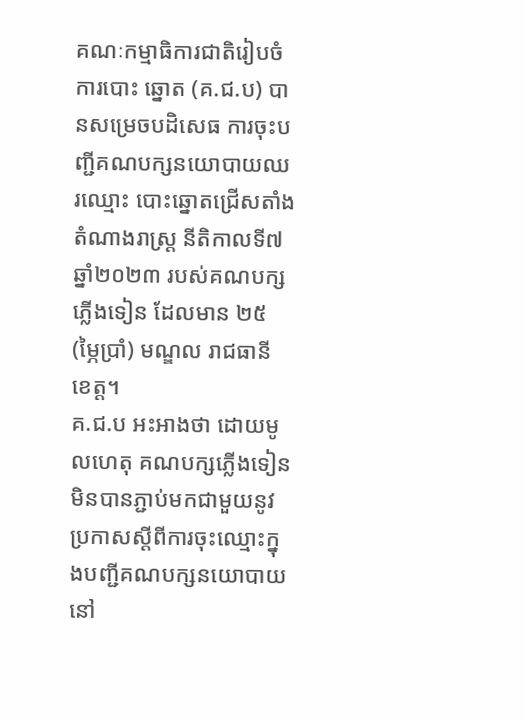គណៈកម្មាធិការជាតិរៀបចំការបោះ ឆ្នោត (គ.ជ.ប) បានសម្រេចបដិសេធ ការចុះបញ្ជីគណបក្សនយោបាយឈរឈ្មោះ បោះឆ្នោតជ្រើសតាំងតំណាងរាស្ត្រ នីតិកាលទី៧ ឆ្នាំ២០២៣ របស់គណបក្ស ភ្លើងទៀន ដែលមាន ២៥ (ម្ភៃប្រាំ) មណ្ឌល រាជធានី ខេត្ត។
គ.ជ.ប អះអាងថា ដោយមូលហេតុ គណបក្សភ្លើងទៀន មិនបានភ្ជាប់មកជាមួយនូវប្រកាសស្តីពីការចុះឈ្មោះក្នុងបញ្ជីគណបក្សនយោបាយ នៅ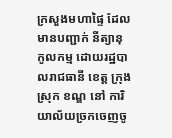ក្រសួងមហាផ្ទៃ ដែលមានបញ្ជាក់ នីត្យានុកូលកម្ម ដោយរដ្ឋបាលរាជធានី ខេត្ត ក្រុង ស្រុក ខណ្ឌ នៅ ការិយាល័យច្រកចេញចូ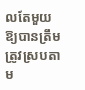លតែមួយ ឱ្យបានត្រឹមត្រូវស្របតាម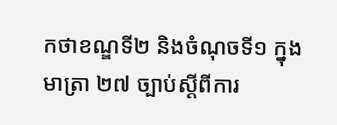កថាខណ្ឌទី២ និងចំណុចទី១ ក្នុងមាត្រា ២៧ ច្បាប់ស្តីពីការ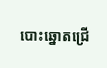បោះឆ្នោតជ្រើ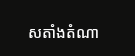សតាំងតំណា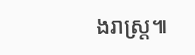ងរាស្ត្រ៕